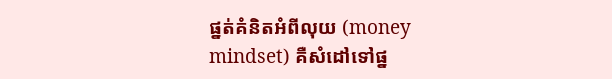ផ្នត់គំនិតអំពីលុយ (money mindset) គឺសំដៅទៅផ្ន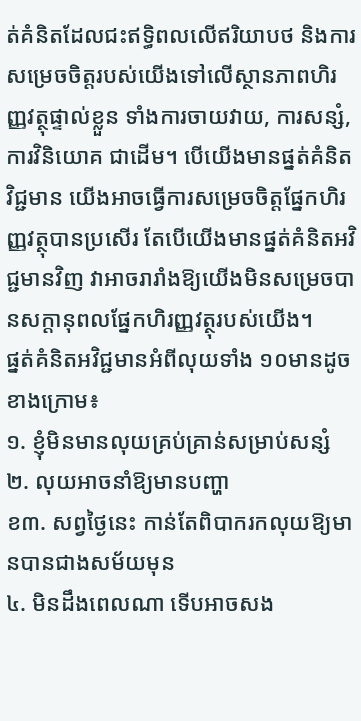ត់គំនិតដែលជះឥទ្ធិពលលើឥរិយាបថ និងការសម្រេចចិត្តរបស់យើងទៅលើស្ថានភាពហិរញ្ញវត្ថុផ្ទាល់ខ្លួន ទាំងការចាយវាយ, ការសន្សំ, ការវិនិយោគ ជាដើម។ បើយើងមានផ្នត់គំនិតវិជ្ជមាន យើងអាចធ្វើការសម្រេចចិត្តផ្នែកហិរញ្ញវត្ថុបានប្រសើរ តែបើយើងមានផ្នត់គំនិតអវិជ្ជមានវិញ វាអាចរារាំងឱ្យយើងមិនសម្រេចបានសក្ដានុពលផ្នែកហិរញ្ញវត្ថុរបស់យើង។
ផ្នត់គំនិតអវិជ្ជមានអំពីលុយទាំង ១០មានដូចខាងក្រោម៖
១. ខ្ញុំមិនមានលុយគ្រប់គ្រាន់សម្រាប់សន្សំ
២. លុយអាចនាំឱ្យមានបញ្ហា
ខ៣. សព្វថ្ងៃនេះ កាន់តែពិបាករកលុយឱ្យមានបានជាងសម័យមុន
៤. មិនដឹងពេលណា ទើបអាចសង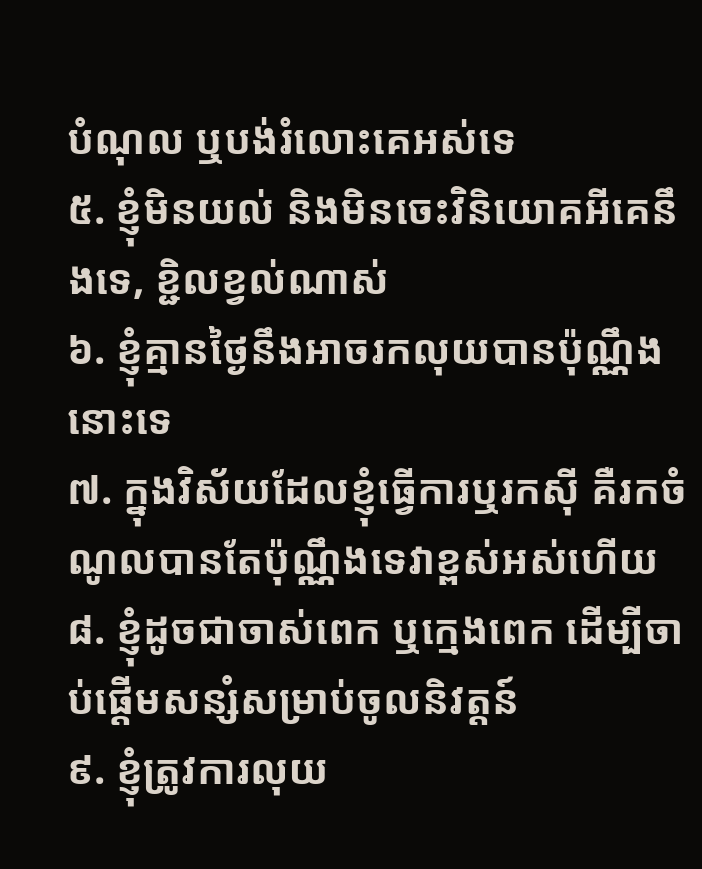បំណុល ឬបង់រំលោះគេអស់ទេ
៥. ខ្ញុំមិនយល់ និងមិនចេះវិនិយោគអីគេនឹងទេ, ខ្ជិលខ្វល់ណាស់
៦. ខ្ញុំគ្មានថ្ងៃនឹងអាចរកលុយបានប៉ុណ្ណឹងនោះទេ
៧. ក្នុងវិស័យដែលខ្ញុំធ្វើការឬរកស៊ី គឺរកចំណូលបានតែប៉ុណ្ណឹងទេវាខ្ពស់អស់ហើយ
៨. ខ្ញុំដូចជាចាស់ពេក ឬក្មេងពេក ដើម្បីចាប់ផ្ដើមសន្សំសម្រាប់ចូលនិវត្តន៍
៩. ខ្ញុំត្រូវការលុយ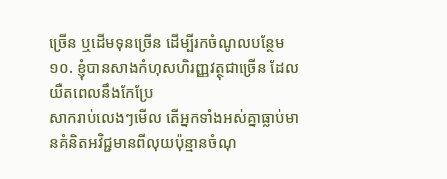ច្រើន ឬដើមទុនច្រើន ដើម្បីរកចំណូលបន្ថែម
១០. ខ្ញុំបានសាងកំហុសហិរញ្ញវត្ថុជាច្រើន ដែលយឺតពេលនឹងកែប្រែ
សាករាប់លេងៗមើល តើអ្នកទាំងអស់គ្នាធ្លាប់មានគំនិតអវិជ្ជមានពីលុយប៉ុន្មានចំណុ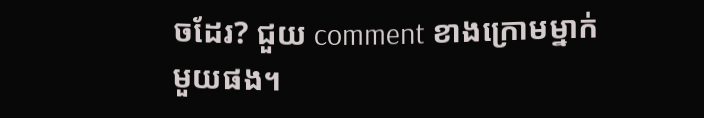ចដែរ? ជួយ comment ខាងក្រោមម្នាក់មួយផង។